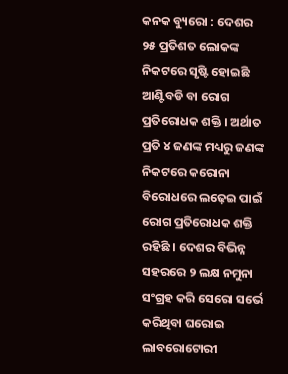କନକ ବ୍ୟୁରୋ : ଦେଶର ୨୫ ପ୍ରତିଶତ ଲୋକଙ୍କ ନିକଟରେ ସୃଷ୍ଟି ହୋଇଛି ଆଣ୍ଟିବଡି ବା ରୋଗ ପ୍ରତିରୋଧକ ଶକ୍ତି । ଅର୍ଥାତ ପ୍ରତି ୪ ଜଣଙ୍କ ମଧ୍ୟରୁ ଜଣଙ୍କ ନିକଟରେ କରୋନା ବିରୋଧରେ ଲଢ଼େଇ ପାଇଁ ରୋଗ ପ୍ରତିରୋଧକ ଶକ୍ତି ରହିଛି । ଦେଶର ବିଭିନ୍ନ ସହରରେ ୨ ଲକ୍ଷ ନମୁନା ସଂଗ୍ରହ କରି ସେରୋ ସର୍ଭେ କରିଥିବା ଘରୋଇ ଲାବରୋଟୋରୀ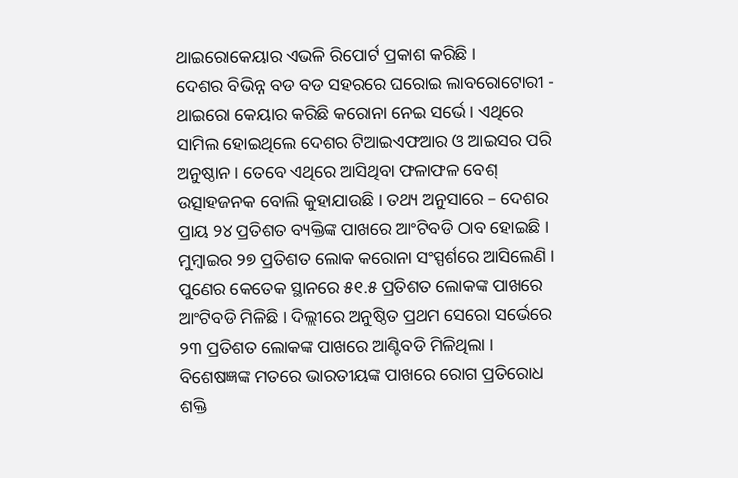ଥାଇରୋକେୟାର ଏଭଳି ରିପୋର୍ଟ ପ୍ରକାଶ କରିଛି ।
ଦେଶର ବିଭିନ୍ନ ବଡ ବଡ ସହରରେ ଘରୋଇ ଲାବରୋଟୋରୀ - ଥାଇରୋ କେୟାର କରିଛି କରୋନା ନେଇ ସର୍ଭେ । ଏଥିରେ ସାମିଲ ହୋଇଥିଲେ ଦେଶର ଟିଆଇଏଫଆର ଓ ଆଇସର ପରି ଅନୁଷ୍ଠାନ । ତେବେ ଏଥିରେ ଆସିଥିବା ଫଳାଫଳ ବେଶ୍ ଉତ୍ସାହଜନକ ବୋଲି କୁହାଯାଉଛି । ତଥ୍ୟ ଅନୁସାରେ – ଦେଶର ପ୍ରାୟ ୨୪ ପ୍ରତିଶତ ବ୍ୟକ୍ତିଙ୍କ ପାଖରେ ଆଂଟିବଡି ଠାବ ହୋଇଛି । ମୁମ୍ବାଇର ୨୭ ପ୍ରତିଶତ ଲୋକ କରୋନା ସଂସ୍ପର୍ଶରେ ଆସିଲେଣି । ପୁଣେର କେତେକ ସ୍ଥାନରେ ୫୧.୫ ପ୍ରତିଶତ ଲୋକଙ୍କ ପାଖରେ ଆଂଟିବଡି ମିଳିଛି । ଦିଲ୍ଲୀରେ ଅନୁଷ୍ଠିତ ପ୍ରଥମ ସେରୋ ସର୍ଭେରେ ୨୩ ପ୍ରତିଶତ ଲୋକଙ୍କ ପାଖରେ ଆଣ୍ଟିବଡି ମିଳିଥିଲା ।
ବିଶେଷଜ୍ଞଙ୍କ ମତରେ ଭାରତୀୟଙ୍କ ପାଖରେ ରୋଗ ପ୍ରତିରୋଧ ଶକ୍ତି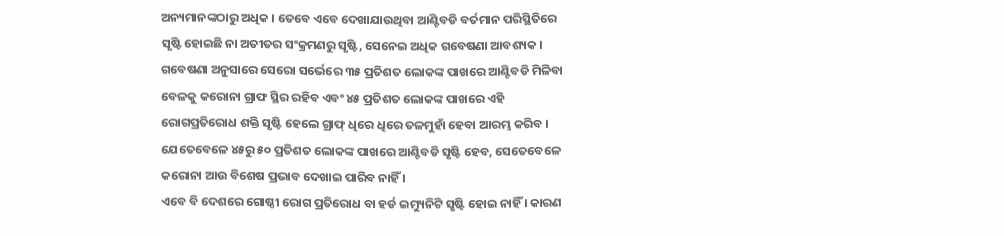ଅନ୍ୟମାନଙ୍କଠାରୁ ଅଧିକ । ତେବେ ଏବେ ଦେଖାଯାଉଥିବା ଆଣ୍ଟିବଡି ବର୍ତମାନ ପରିସ୍ଥିତିରେ ସୃଷ୍ଟି ହୋଇଛି ନା ଅତୀତର ସଂକ୍ରମଣରୁ ସୃଷ୍ଟି, ସେନେଇ ଅଧିକ ଗବେଷଣା ଆବଶ୍ୟକ । ଗବେଷଣା ଅନୁସାରେ ସେରୋ ସର୍ଭେରେ ୩୫ ପ୍ରତିଶତ ଲୋକଙ୍କ ପାଖରେ ଆଣ୍ଟିବଡି ମିଳିବା ବେଳକୁ କରୋନା ଗ୍ରାଫ ସ୍ଥିର ରହିବ ଏବଂ ୪୫ ପ୍ରତିଶତ ଲୋକଙ୍କ ପାଖରେ ଏହି ରୋଗପ୍ରତିରୋଧ ଶକ୍ତି ସୃଷ୍ଟି ହେଲେ ଗ୍ରାଫ୍ ଧିରେ ଧିରେ ତଳମୁହାଁ ହେବା ଆରମ୍ଭ କରିବ । ଯେତେବେଳେ ୪୫ରୁ ୫୦ ପ୍ରତିଶତ ଲୋକଙ୍କ ପାଖରେ ଆଣ୍ଟିବଡି ସୃଷ୍ଟି ହେବ, ସେତେବେଳେ କରୋନା ଆଉ ବିଶେଷ ପ୍ରଭାବ ଦେଖାଇ ପାରିବ ନାହିଁ ।
ଏବେ ବି ଦେଶରେ ଗୋଷ୍ଠୀ ରୋଗ ପ୍ରତିରୋଧ ବା ହର୍ଡ ଇମ୍ୟୁନିଟି ସୃଷ୍ଟି ହୋଇ ନାହିଁ । କାରଣ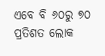ଏବେ ବି ୬୦ରୁ ୭୦ ପ୍ରତିଶତ ଲୋକ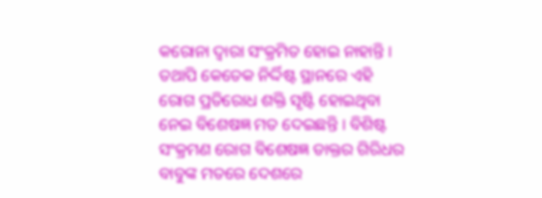କରୋନା ଦ୍ୱାରା ସଂକ୍ରମିତ ହୋଇ ନାହାନ୍ତି । ତଥାପି କେତେକ ନିର୍ଦ୍ଦିଷ୍ଟ ସ୍ଥାନରେ ଏହି ରୋଗ ପ୍ରତିରୋଧ ଶକ୍ତି ସୃଷ୍ଟି ହୋଇଥିବା ନେଇ ବିଶେଷଜ୍ଞ ମତ ଦେଇଛନ୍ତି । ବିଶିଷ୍ଟ ସଂକ୍ରମଣ ରୋଗ ବିଶେଷଜ୍ଞ ଡାକ୍ତର ଗିରିଧର ବାବୁଙ୍କ ମତରେ ଦେଶରେ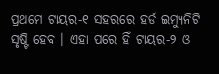ପ୍ରଥମେ ଟାୟର-୧ ସହରରେ ହର୍ଡ ଇମ୍ୟୁନିଟି ସୃଷ୍ଟି ହେବ । ଏହା ପରେ ହିଁ ଟାୟର-୨ ଓ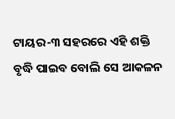ଟାୟର-୩ ସହରରେ ଏହି ଶକ୍ତି ବୃଦ୍ଧି ପାଇବ ବୋଲି ସେ ଆକଳନ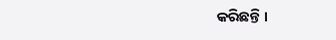କରିଛନ୍ତି ।